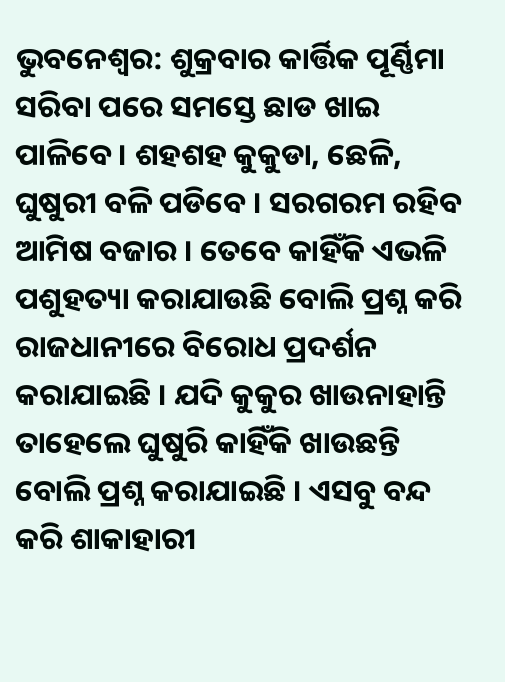ଭୁବନେଶ୍ବର: ଶୁକ୍ରବାର କାର୍ତ୍ତିକ ପୂର୍ଣ୍ଣିମା ସରିବା ପରେ ସମସ୍ତେ ଛାଡ ଖାଇ ପାଳିବେ । ଶହଶହ କୁକୁଡା, ଛେଳି, ଘୁଷୁରୀ ବଳି ପଡିବେ । ସରଗରମ ରହିବ ଆମିଷ ବଜାର । ତେବେ କାହିଁକି ଏଭଳି ପଶୁହତ୍ୟା କରାଯାଉଛି ବୋଲି ପ୍ରଶ୍ନ କରି ରାଜଧାନୀରେ ବିରୋଧ ପ୍ରଦର୍ଶନ କରାଯାଇଛି । ଯଦି କୁକୁର ଖାଉନାହାନ୍ତି ତାହେଲେ ଘୁଷୁରି କାହିଁକି ଖାଉଛନ୍ତି ବୋଲି ପ୍ରଶ୍ନ କରାଯାଇଛି । ଏସବୁ ବନ୍ଦ କରି ଶାକାହାରୀ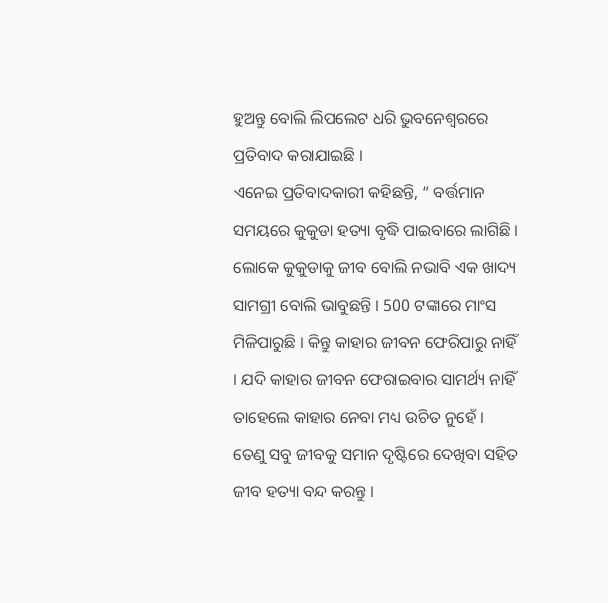ହୁଅନ୍ତୁ ବୋଲି ଲିପଲେଟ ଧରି ଭୁବନେଶ୍ବରରେ ପ୍ରତିବାଦ କରାଯାଇଛି ।
ଏନେଇ ପ୍ରତିବାଦକାରୀ କହିଛନ୍ତି, “ ବର୍ତ୍ତମାନ ସମୟରେ କୁକୁଡା ହତ୍ୟା ବୃଦ୍ଧି ପାଇବାରେ ଲାଗିଛି । ଲୋକେ କୁକୁଡାକୁ ଜୀବ ବୋଲି ନଭାବି ଏକ ଖାଦ୍ୟ ସାମଗ୍ରୀ ବୋଲି ଭାବୁଛନ୍ତି । 500 ଟଙ୍କାରେ ମାଂସ ମିଳିପାରୁଛି । କିନ୍ତୁ କାହାର ଜୀବନ ଫେରିପାରୁ ନାହିଁ । ଯଦି କାହାର ଜୀବନ ଫେରାଇବାର ସାମର୍ଥ୍ୟ ନାହିଁ ତାହେଲେ କାହାର ନେବା ମଧ୍ୟ ଉଚିତ ନୁହେଁ । ତେଣୁ ସବୁ ଜୀବକୁ ସମାନ ଦୃଷ୍ଟିରେ ଦେଖିବା ସହିତ ଜୀବ ହତ୍ୟା ବନ୍ଦ କରନ୍ତୁ ।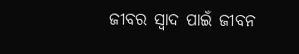ଜୀବର ସ୍ବାଦ ପାଇଁ ଜୀବନ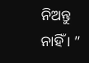ନିଅନ୍ତୁ ନାହିଁ । ”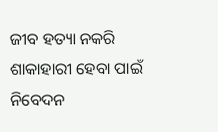ଜୀବ ହତ୍ୟା ନକରି ଶାକାହାରୀ ହେବା ପାଇଁ ନିବେଦନ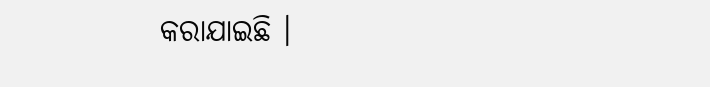କରାଯାଇଛି ।